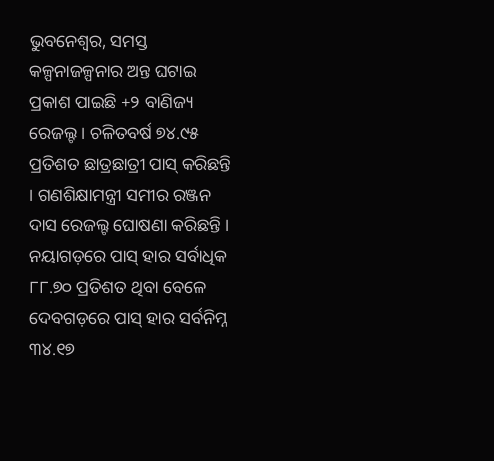ଭୁବନେଶ୍ୱର, ସମସ୍ତ କଳ୍ପନାଜଳ୍ପନାର ଅନ୍ତ ଘଟାଇ ପ୍ରକାଶ ପାଇଛି +୨ ବାଣିଜ୍ୟ ରେଜଲ୍ଟ । ଚଳିତବର୍ଷ ୭୪.୯୫ ପ୍ରତିଶତ ଛାତ୍ରଛାତ୍ରୀ ପାସ୍ କରିଛନ୍ତି । ଗଣଶିକ୍ଷାମନ୍ତ୍ରୀ ସମୀର ରଞ୍ଜନ ଦାସ ରେଜଲ୍ଟ ଘୋଷଣା କରିଛନ୍ତି । ନୟାଗଡ଼ରେ ପାସ୍ ହାର ସର୍ବାଧିକ ୮୮.୭୦ ପ୍ରତିଶତ ଥିବା ବେଳେ ଦେବଗଡ଼ରେ ପାସ୍ ହାର ସର୍ବନିମ୍ନ ୩୪.୧୭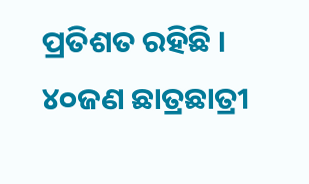ପ୍ରତିଶତ ରହିଛି । ୪୦ଜଣ ଛାତ୍ରଛାତ୍ରୀ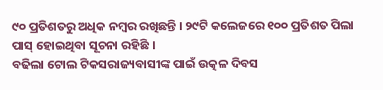୯୦ ପ୍ରତିଶତରୁ ଅଧିକ ନମ୍ବର ରଖିଛନ୍ତି । ୨୯ଟି କଲେଜରେ ୧୦୦ ପ୍ରତିଶତ ପିଲା ପାସ୍ ହୋଇଥିବା ସୂଚନା ରହିଛି ।
ବଢିଲା ଟୋଲ ଟିକସରାଜ୍ୟବାସୀଙ୍କ ପାଇଁ ଉତ୍କଳ ଦିବସ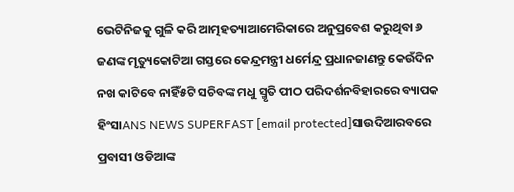ଭେଟିନିଜକୁ ଗୁଳି କରି ଆତ୍ମହତ୍ୟାଆମେରିକାରେ ଅନୁପ୍ରବେଶ କରୁଥିବା ୬ ଜଣଙ୍କ ମୃତ୍ୟୁକୋଟିଆ ଗସ୍ତରେ କେନ୍ଦ୍ରମନ୍ତ୍ରୀ ଧର୍ମେନ୍ଦ୍ର ପ୍ରଧାନଜାଣନ୍ତୁ କେଉଁଦିନ ନଖ କାଟିବେ ନାହିଁ୫ଟି ସଚିବଙ୍କ ମଧୁ ସ୍ମୃତି ପୀଠ ପରିଦର୍ଶନବିହାରରେ ବ୍ୟାପକ ହିଂସାANS NEWS SUPERFAST [email protected]ସାଉଦିଆରବରେ ପ୍ରବାସୀ ଓଡିଆଙ୍କ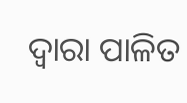ଦ୍ୱାରା ପାଳିତ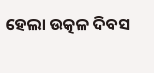ହେଲା ଉତ୍କଳ ଦିବସ